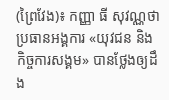(ព្រៃវែង)៖ កញ្ញា ធី សុវណ្ណថា ប្រធានអង្គការ «យុវជន និងកិច្ចការសង្គម» បានថ្លែងឲ្យដឹង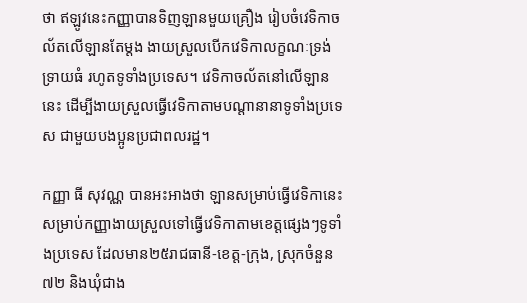ថា ឥឡូវនេះកញ្ញាបានទិញឡានមួយគ្រឿង រៀបចំវេទិកាចល័តលើឡានតែម្តង ងាយស្រួលបើកវេទិកាលក្ខណៈទ្រង់ទ្រាយធំ រហូតទូទាំងប្រទេស។ វេទិកាចល័តនៅលើឡាននេះ ដើម្បីងាយស្រួលធ្វើវេទិកាតាមបណ្តានានាទូទាំងប្រទេស ជាមួយបងប្អូនប្រជាពលរដ្ឋ។

កញ្ញា ធី សុវណ្ណ បានអះអាងថា ឡានសម្រាប់ធ្វើវេទិកានេះ សម្រាប់កញ្ញាងាយស្រួលទៅធ្វើវេទិកាតាមខេត្តផ្សេងៗទូទាំងប្រទេស ដែលមាន២៥រាជធានី-ខេត្ត-ក្រុង, ស្រុកចំនួន៧២ និងឃុំជាង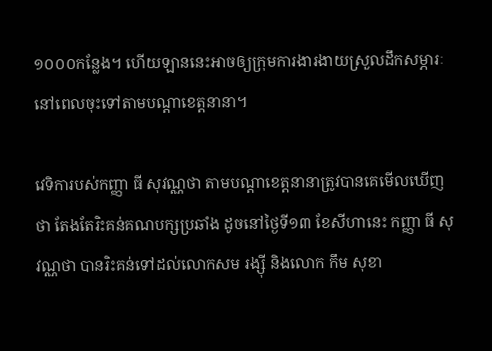១០០០កន្លែង។ ហើយឡាននេះអាចឲ្យក្រុមការងារងាយស្រួលដឹកសម្ភារៈ នៅពេលចុះទៅតាមបណ្តាខេត្តនានា។

វេទិការបស់កញ្ញា ធី សុវណ្ណថា តាមបណ្តាខេត្តនានាត្រូវបានគេមើលឃើញថា តែងតែរិះគន់គណបក្សប្រឆាំង ដូចនៅថ្ងៃទី១៣ ខែសីហានេះ កញ្ញា ធី សុវណ្ណថា បានរិះគន់ទៅដល់លោកសម រង្ស៊ី និងលោក កឹម សុខា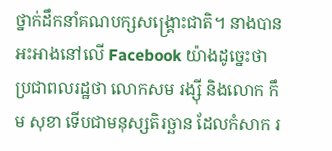ថ្នាក់ដឹកនាំគណបក្សសង្រ្គោះជាតិ។ នាងបានអះអាងនៅលើ Facebook យ៉ាងដូច្នេះថា ប្រជាពលរដ្ឋថា លោកសម រង្ស៊ី និងលោក កឹម សុខា ទើបជាមនុស្សតិរច្ឆាន ដែលកំសាក រ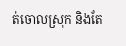ត់ចោលស្រុក និងតែ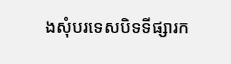ងសុំបរទេសបិទទីផ្សារក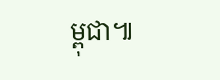ម្ពុជា៕